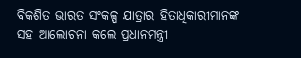ବିକଶିତ ଭାରତ ସଂକଳ୍ପ ଯାତ୍ରାର ହିତାଧିକାରୀମାନଙ୍କ ସହ ଆଲୋଚନା କଲେ ପ୍ରଧାନମନ୍ତ୍ରୀ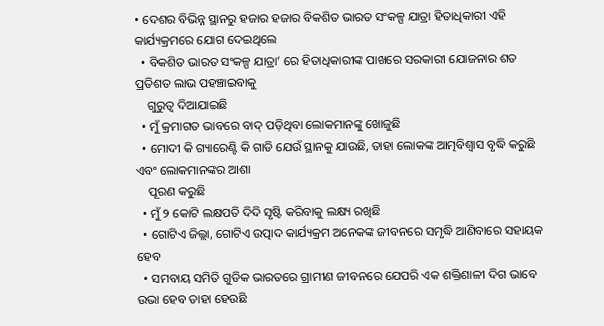• ଦେଶର ବିଭିନ୍ନ ସ୍ଥାନରୁ ହଜାର ହଜାର ବିକଶିତ ଭାରତ ସଂକଳ୍ପ ଯାତ୍ରା ହିତାଧିକାରୀ ଏହି କାର୍ଯ୍ୟକ୍ରମରେ ଯୋଗ ଦେଇଥିଲେ
  • ବିକଶିତ ଭାରତ ସଂକଳ୍ପ ଯାତ୍ରା’ ରେ ହିତାଧିକାରୀଙ୍କ ପାଖରେ ସରକାରୀ ଯୋଜନାର ଶତ ପ୍ରତିଶତ ଲାଭ ପହଞ୍ଚାଇବାକୁ
    ଗୁରୁତ୍ୱ ଦିଆଯାଇଛି
  • ମୁଁ କ୍ରମାଗତ ଭାବରେ ବାଦ୍ ପଡ଼ିଥିବା ଲୋକମାନଙ୍କୁ ଖୋଜୁଛି
  • ମୋଦୀ କି ଗ୍ୟାରେଣ୍ଟି କି ଗାଡି ଯେଉଁ ସ୍ଥାନକୁ ଯାଉଛି, ତାହା ଲୋକଙ୍କ ଆତ୍ମବିଶ୍ୱାସ ବୃଦ୍ଧି କରୁଛି ଏବଂ ଲୋକମାନଙ୍କର ଆଶା
    ପୂରଣ କରୁଛି
  • ମୁଁ ୨ କୋଟି ଲକ୍ଷପତି ଦିଦି ସୃଷ୍ଟି କରିବାକୁ ଲକ୍ଷ୍ୟ ରଖିଛି
  • ଗୋଟିଏ ଜିଲ୍ଲା, ଗୋଟିଏ ଉତ୍ପାଦ କାର୍ଯ୍ୟକ୍ରମ ଅନେକଙ୍କ ଜୀବନରେ ସମୃଦ୍ଧି ଆଣିବାରେ ସହାୟକ ହେବ
  • ସମବାୟ ସମିତି ଗୁଡିକ ଭାରତରେ ଗ୍ରାମୀଣ ଜୀବନରେ ଯେପରି ଏକ ଶକ୍ତିଶାଳୀ ଦିଗ ଭାବେ ଉଭା ହେବ ତାହା ହେଉଛି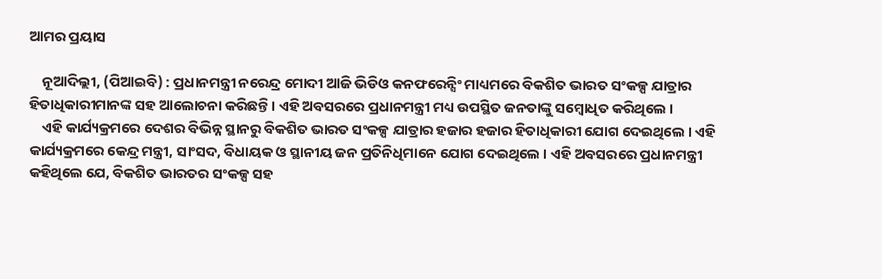ଆମର ପ୍ରୟାସ

    ନୂଆଦିଲ୍ଲୀ, (ପିଆଇବି) : ପ୍ରଧାନମନ୍ତ୍ରୀ ନରେନ୍ଦ୍ର ମୋଦୀ ଆଜି ଭିଡିଓ କନଫରେନ୍ସିଂ ମାଧ୍ୟମରେ ବିକଶିତ ଭାରତ ସଂକଳ୍ପ ଯାତ୍ରାର ହିତାଧିକାରୀମାନଙ୍କ ସହ ଆଲୋଚନା କରିଛନ୍ତି । ଏହି ଅବସରରେ ପ୍ରଧାନମନ୍ତ୍ରୀ ମଧ୍ୟ ଉପସ୍ଥିତ ଜନତାଙ୍କୁ ସମ୍ବୋଧିତ କରିଥିଲେ ।
    ଏହି କାର୍ଯ୍ୟକ୍ରମରେ ଦେଶର ବିଭିନ୍ନ ସ୍ଥାନରୁ ବିକଶିତ ଭାରତ ସଂକଳ୍ପ ଯାତ୍ରାର ହଜାର ହଜାର ହିତାଧିକାରୀ ଯୋଗ ଦେଇଥିଲେ । ଏହି କାର୍ଯ୍ୟକ୍ରମରେ କେନ୍ଦ୍ର ମନ୍ତ୍ରୀ, ସାଂସଦ, ବିଧାୟକ ଓ ସ୍ଥାନୀୟ ଜନ ପ୍ରତିନିଧିମାନେ ଯୋଗ ଦେଇଥିଲେ । ଏହି ଅବସରରେ ପ୍ରଧାନମନ୍ତ୍ରୀ କହିଥିଲେ ଯେ, ବିକଶିତ ଭାରତର ସଂକଳ୍ପ ସହ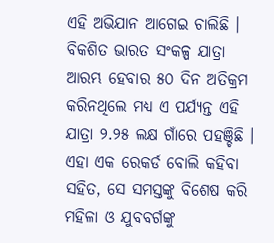ଏହି ଅଭିଯାନ ଆଗେଇ ଚାଲିଛି । ବିକଶିତ ଭାରତ ସଂକଳ୍ପ ଯାତ୍ରା ଆରମ୍ଭ ହେବାର ୫୦ ଦିନ ଅତିକ୍ରମ କରିନଥିଲେ ମଧ୍ୟ ଏ ପର୍ଯ୍ୟନ୍ତ ଏହି ଯାତ୍ରା ୨.୨୫ ଲକ୍ଷ ଗାଁରେ ପହଞ୍ଚିଛି । ଏହା ଏକ ରେକର୍ଡ ବୋଲି କହିବା ସହିତ, ସେ ସମସ୍ତଙ୍କୁ ବିଶେଷ କରି ମହିଳା ଓ ଯୁବବର୍ଗଙ୍କୁ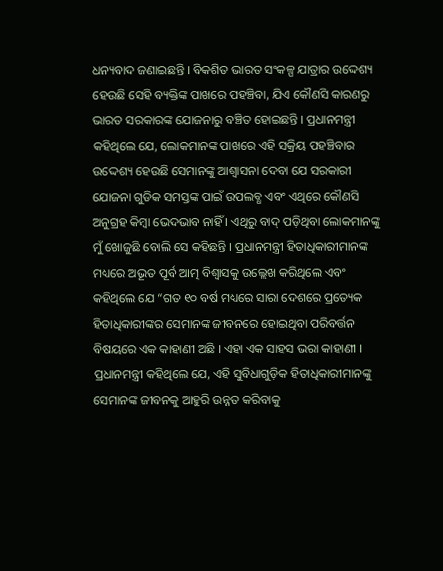ଧନ୍ୟବାଦ ଜଣାଇଛନ୍ତି । ବିକଶିତ ଭାରତ ସଂକଳ୍ପ ଯାତ୍ରାର ଉଦ୍ଦେଶ୍ୟ ହେଉଛି ସେହି ବ୍ୟକ୍ତିଙ୍କ ପାଖରେ ପହଞ୍ଚିବା, ଯିଏ କୌଣସି କାରଣରୁ ଭାରତ ସରକାରଙ୍କ ଯୋଜନାରୁ ବଞ୍ଚିତ ହୋଇଛନ୍ତି । ପ୍ରଧାନମନ୍ତ୍ରୀ କହିଥିଲେ ଯେ, ଲୋକମାନଙ୍କ ପାଖରେ ଏହି ସକ୍ରିୟ ପହଞ୍ଚିବାର ଉଦ୍ଦେଶ୍ୟ ହେଉଛି ସେମାନଙ୍କୁ ଆଶ୍ୱାସନା ଦେବା ଯେ ସରକାରୀ ଯୋଜନା ଗୁଡିକ ସମସ୍ତଙ୍କ ପାଇଁ ଉପଲବ୍ଧ ଏବଂ ଏଥିରେ କୌଣସି ଅନୁଗ୍ରହ କିମ୍ବା ଭେଦଭାବ ନାହିଁ । ଏଥିରୁ ବାଦ୍ ପଡ଼ିଥିବା ଲୋକମାନଙ୍କୁ ମୁଁ ଖୋଜୁଛି ବୋଲି ସେ କହିଛନ୍ତି । ପ୍ରଧାନମନ୍ତ୍ରୀ ହିତାଧିକାରୀମାନଙ୍କ ମଧ୍ୟରେ ଅଭୂତ ପୂର୍ବ ଆତ୍ମ ବିଶ୍ୱାସକୁ ଉଲ୍ଲେଖ କରିଥିଲେ ଏବଂ କହିଥିଲେ ଯେ “ଗତ ୧୦ ବର୍ଷ ମଧ୍ୟରେ ସାରା ଦେଶରେ ପ୍ରତ୍ୟେକ ହିତାଧିକାରୀଙ୍କର ସେମାନଙ୍କ ଜୀବନରେ ହୋଇଥିବା ପରିବର୍ତ୍ତନ ବିଷୟରେ ଏକ କାହାଣୀ ଅଛି । ଏହା ଏକ ସାହସ ଭରା କାହାଣୀ । ପ୍ରଧାନମନ୍ତ୍ରୀ କହିଥିଲେ ଯେ, ଏହି ସୁବିଧାଗୁଡ଼ିକ ହିତାଧିକାରୀମାନଙ୍କୁ ସେମାନଙ୍କ ଜୀବନକୁ ଆହୁରି ଉନ୍ନତ କରିବାକୁ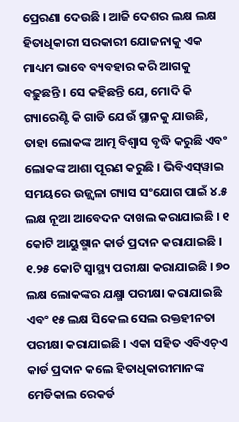ପ୍ରେରଣା ଦେଉଛି । ଆଜି ଦେଶର ଲକ୍ଷ ଲକ୍ଷ ହିତାଧିକାରୀ ସରକାରୀ ଯୋଜନାକୁ ଏକ ମାଧ୍ୟମ ଭାବେ ବ୍ୟବହାର କରି ଆଗକୁ ବଢ଼ୁଛନ୍ତି । ସେ କହିଛନ୍ତି ଯେ, ମୋଦି କି ଗ୍ୟାରେଣ୍ଟି କି ଗାଡି ଯେଉଁ ସ୍ଥାନକୁ ଯାଉଛି, ତାହା ଲୋକଙ୍କ ଆତ୍ମ ବିଶ୍ୱାସ ବୃଦ୍ଧି କରୁଛି ଏବଂ ଲୋକଙ୍କ ଆଶା ପୂରଣ କରୁଛି । ଭିବିଏସ୍‌ୱାଇ ସମୟରେ ଉଜ୍ଜ୍ୱଳା ଗ୍ୟାସ ସଂଯୋଗ ପାଇଁ ୪.୫ ଲକ୍ଷ ନୂଆ ଆବେଦନ ଦାଖଲ କରାଯାଇଛି । ୧ କୋଟି ଆୟୁଷ୍ମାନ କାର୍ଡ ପ୍ରଦାନ କରାଯାଇଛି । ୧.୨୫ କୋଟି ସ୍ୱାସ୍ଥ୍ୟ ପରୀକ୍ଷା କରାଯାଇଛି । ୭୦ ଲକ୍ଷ ଲୋକଙ୍କର ଯକ୍ଷ୍ମା ପରୀକ୍ଷା କରାଯାଇଛି ଏବଂ ୧୫ ଲକ୍ଷ ସିକେଲ ସେଲ ରକ୍ତହୀନତା ପରୀକ୍ଷା କରାଯାଇଛି । ଏକା ସହିତ ଏବିଏଚ୍ଏ କାର୍ଡ ପ୍ରଦାନ କଲେ ହିତାଧିକାରୀମାନଙ୍କ ମେଡିକାଲ ରେକର୍ଡ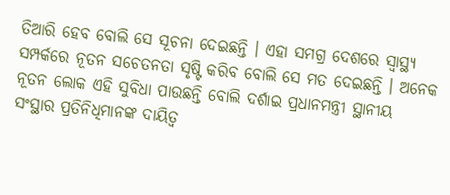ତିଆରି ହେବ ବୋଲି ସେ ସୂଚନା ଦେଇଛନ୍ତି । ଏହା ସମଗ୍ର ଦେଶରେ ସ୍ୱାସ୍ଥ୍ୟ ସମ୍ପର୍କରେ ନୂତନ ସଚେତନତା ସୃଷ୍ଟି କରିବ ବୋଲି ସେ ମତ ଦେଇଛନ୍ତି । ଅନେକ ନୂତନ ଲୋକ ଏହି ସୁବିଧା ପାଉଛନ୍ତି ବୋଲି ଦର୍ଶାଇ ପ୍ରଧାନମନ୍ତ୍ରୀ ସ୍ଥାନୀୟ ସଂସ୍ଥାର ପ୍ରତିନିଧିମାନଙ୍କ ଦାୟିତ୍ୱ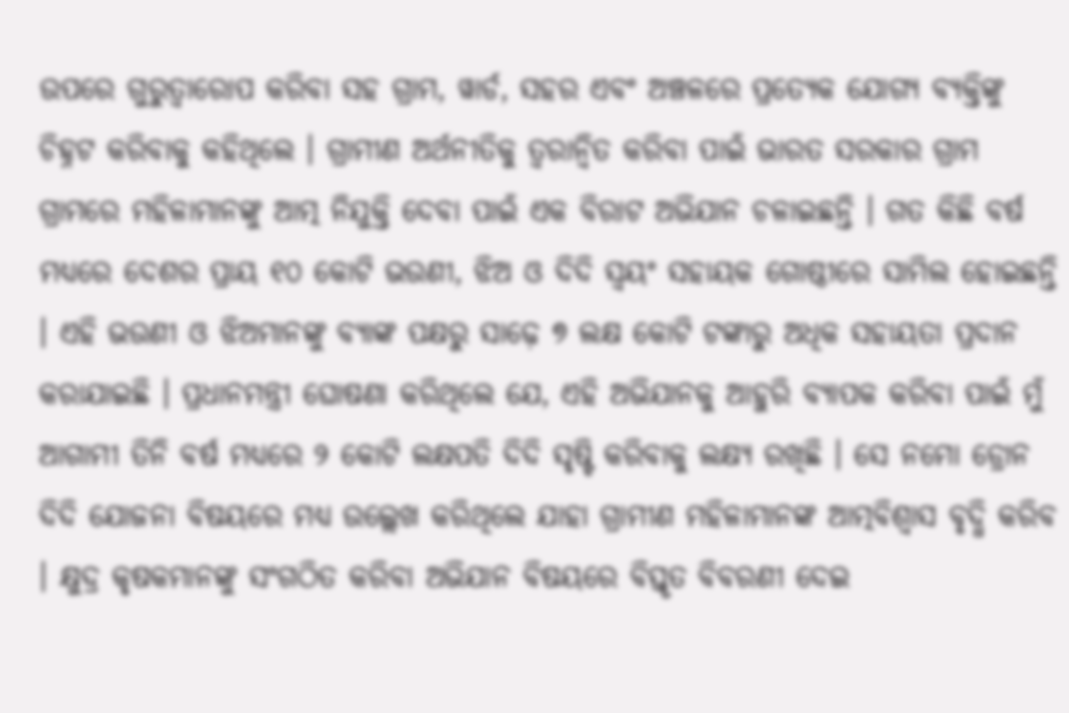ଉପରେ ଗୁରୁତ୍ୱାରୋପ କରିବା ସହ ଗ୍ରାମ, ୱାର୍ଡ, ସହର ଏବଂ ଅଞ୍ଚଳରେ ପ୍ରତ୍ୟେକ ଯୋଗ୍ୟ ବ୍ୟକ୍ତିଙ୍କୁ ଚିହ୍ନଟ କରିବାକୁ କହିଥିଲେ । ଗ୍ରାମୀଣ ଅର୍ଥନୀତିକୁ ତ୍ୱରାନ୍ୱିତ କରିବା ପାଇଁ ଭାରତ ସରକାର ଗ୍ରାମ ଗ୍ରାମରେ ମହିଳାମାନଙ୍କୁ ଆତ୍ମ ନିଯୁକ୍ତି ଦେବା ପାଇଁ ଏକ ବିରାଟ ଅଭିଯାନ ଚଳାଇଛନ୍ତି । ଗତ କିଛି ବର୍ଷ ମଧ୍ୟରେ ଦେଶର ପ୍ରାୟ ୧୦ କୋଟି ଭଉଣୀ, ଝିଅ ଓ ଦିଦି ସ୍ୱୟଂ ସହାୟକ ଗୋଷ୍ଠୀରେ ସାମିଲ ହୋଇଛନ୍ତି । ଏହି ଭଉଣୀ ଓ ଝିଅମାନଙ୍କୁ ବ୍ୟାଙ୍କ ପକ୍ଷରୁ ସାଢ଼େ ୭ ଲକ୍ଷ କୋଟି ଟଙ୍କାରୁ ଅଧିକ ସହାୟତା ପ୍ରଦାନ କରାଯାଇଛି । ପ୍ରଧାନମନ୍ତ୍ରୀ ଘୋଷଣା କରିଥିଲେ ଯେ, ଏହି ଅଭିଯାନକୁ ଆହୁରି ବ୍ୟାପକ କରିବା ପାଇଁ ମୁଁ ଆଗାମୀ ତିନି ବର୍ଷ ମଧ୍ୟରେ ୨ କୋଟି ଲକ୍ଷପତି ଦିଦି ସୃଷ୍ଟି କରିବାକୁ ଲକ୍ଷ୍ୟ ରଖିଛି । ସେ ନମୋ ଡ୍ରୋନ ଦିଦି ଯୋଜନା ବିଷୟରେ ମଧ୍ୟ ଉଲ୍ଲେଖ କରିଥିଲେ ଯାହା ଗ୍ରାମୀଣ ମହିଳାମାନଙ୍କ ଆତ୍ମବିଶ୍ୱାସ ବୃଦ୍ଧି କରିବ । କ୍ଷୁଦ୍ର କୃଷକମାନଙ୍କୁ ସଂଗଠିତ କରିବା ଅଭିଯାନ ବିଷୟରେ ବିସ୍ତୃତ ବିବରଣୀ ଦେଇ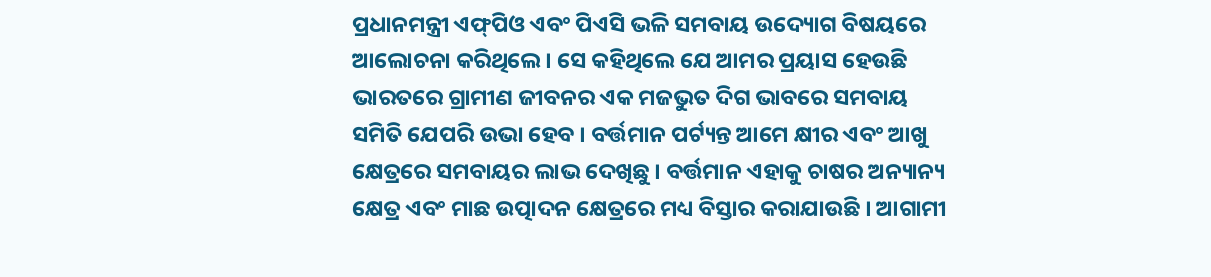ପ୍ରଧାନମନ୍ତ୍ରୀ ଏଫ୍‌ପିଓ ଏବଂ ପିଏସି ଭଳି ସମବାୟ ଉଦ୍ୟୋଗ ବିଷୟରେ ଆଲୋଚନା କରିଥିଲେ । ସେ କହିଥିଲେ ଯେ ଆମର ପ୍ରୟାସ ହେଉଛି ଭାରତରେ ଗ୍ରାମୀଣ ଜୀବନର ଏକ ମଜଭୁତ ଦିଗ ଭାବରେ ସମବାୟ ସମିତି ଯେପରି ଉଭା ହେବ । ବର୍ତ୍ତମାନ ପର୍ଟ୍ୟନ୍ତ ଆମେ କ୍ଷୀର ଏବଂ ଆଖୁ କ୍ଷେତ୍ରରେ ସମବାୟର ଲାଭ ଦେଖିଛୁ । ବର୍ତ୍ତମାନ ଏହାକୁ ଚାଷର ଅନ୍ୟାନ୍ୟ କ୍ଷେତ୍ର ଏବଂ ମାଛ ଉତ୍ପାଦନ କ୍ଷେତ୍ରରେ ମଧ୍ୟ ବିସ୍ତାର କରାଯାଉଛି । ଆଗାମୀ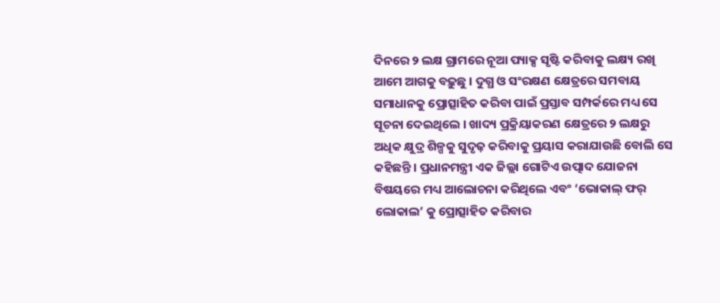ଦିନରେ ୨ ଲକ୍ଷ ଗ୍ରାମରେ ନୂଆ ପ୍ୟାକ୍ସ ସୃଷ୍ଟି କରିବାକୁ ଲକ୍ଷ୍ୟ ରଖି ଆମେ ଆଗକୁ ବଢ଼ୁଛୁ । ଦୁଗ୍ଧ ଓ ସଂରକ୍ଷଣ କ୍ଷେତ୍ରରେ ସମବାୟ ସମାଧାନକୁ ପ୍ରୋତ୍ସାହିତ କରିବା ପାଇଁ ପ୍ରସ୍ତାବ ସମ୍ପର୍କରେ ମଧ୍ୟ ସେ ସୂଚନା ଦେଇଥିଲେ । ଖାଦ୍ୟ ପ୍ରକ୍ରିୟାକରଣ କ୍ଷେତ୍ରରେ ୨ ଲକ୍ଷରୁ ଅଧିକ କ୍ଷୁଦ୍ର ଶିଳ୍ପକୁ ସୁଦୃଢ଼ କରିବାକୁ ପ୍ରୟାସ କରାଯାଉଛି ବୋଲି ସେ କହିଛନ୍ତି । ପ୍ରଧାନମନ୍ତ୍ରୀ ଏକ ଜିଲ୍ଲା ଗୋଟିଏ ଉତ୍ପାଦ ଯୋଜନା ବିଷୟରେ ମଧ୍ୟ ଆଲୋଚନା କରିଥିଲେ ଏବଂ ‘ଭୋକାଲ୍ ଫର୍ ଲୋକାଲ’ କୁ ପ୍ରୋତ୍ସାହିତ କରିବାର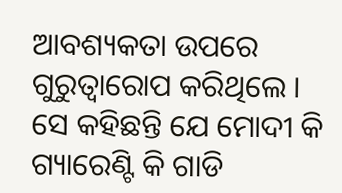ଆବଶ୍ୟକତା ଉପରେ ଗୁରୁତ୍ୱାରୋପ କରିଥିଲେ । ସେ କହିଛନ୍ତି ଯେ ମୋଦୀ କି ଗ୍ୟାରେଣ୍ଟି କି ଗାଡି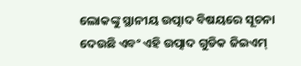ଲୋକଙ୍କୁ ସ୍ଥାନୀୟ ଉତ୍ପାଦ ବିଷୟରେ ସୂଚନା ଦେଉଛି ଏବଂ ଏହି ଉତ୍ପାଦ ଗୁଡିକ ଜିଇଏମ୍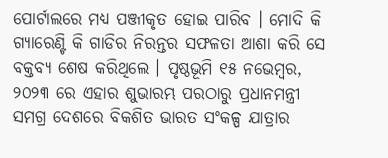ପୋର୍ଟାଲରେ ମଧ୍ୟ ପଞ୍ଜୀକୃତ ହୋଇ ପାରିବ । ମୋଦି କି ଗ୍ୟାରେଣ୍ଟି କି ଗାଡିର ନିରନ୍ତର ସଫଳତା ଆଶା କରି ସେ ବକ୍ତବ୍ୟ ଶେଷ କରିଥିଲେ । ପୃଷ୍ଠଭୂମି ୧୫ ନଭେମ୍ବର, ୨୦୨୩ ରେ ଏହାର ଶୁଭାରମ୍ଭ ପରଠାରୁ ପ୍ରଧାନମନ୍ତ୍ରୀ ସମଗ୍ର ଦେଶରେ ବିକଶିତ ଭାରତ ସଂକଳ୍ପ ଯାତ୍ରାର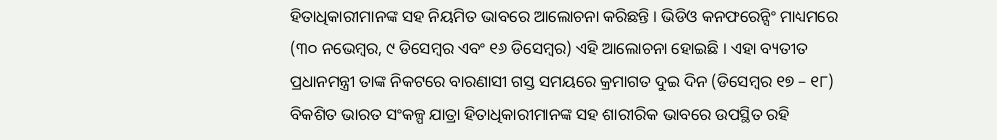ହିତାଧିକାରୀମାନଙ୍କ ସହ ନିୟମିତ ଭାବରେ ଆଲୋଚନା କରିଛନ୍ତି । ଭିଡିଓ କନଫରେନ୍ସିଂ ମାଧ୍ୟମରେ (୩୦ ନଭେମ୍ବର, ୯ ଡିସେମ୍ବର ଏବଂ ୧୬ ଡିସେମ୍ବର) ଏହି ଆଲୋଚନା ହୋଇଛି । ଏହା ବ୍ୟତୀତ ପ୍ରଧାନମନ୍ତ୍ରୀ ତାଙ୍କ ନିକଟରେ ବାରଣାସୀ ଗସ୍ତ ସମୟରେ କ୍ରମାଗତ ଦୁଇ ଦିନ (ଡିସେମ୍ବର ୧୭ – ୧୮) ବିକଶିତ ଭାରତ ସଂକଳ୍ପ ଯାତ୍ରା ହିତାଧିକାରୀମାନଙ୍କ ସହ ଶାରୀରିକ ଭାବରେ ଉପସ୍ଥିତ ରହି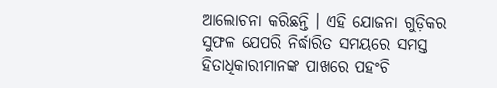ଆଲୋଚନା କରିଛନ୍ତି । ଏହି ଯୋଜନା ଗୁଡ଼ିକର ସୁଫଳ ଯେପରି ନିର୍ଦ୍ଧାରିତ ସମୟରେ ସମସ୍ତ ହିତାଧିକାରୀମାନଙ୍କ ପାଖରେ ପହଂଚି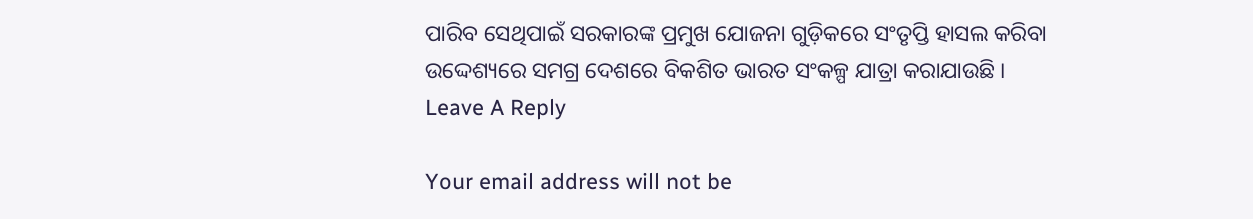ପାରିବ ସେଥିପାଇଁ ସରକାରଙ୍କ ପ୍ରମୁଖ ଯୋଜନା ଗୁଡ଼ିକରେ ସଂତୃପ୍ତି ହାସଲ କରିବା ଉଦ୍ଦେଶ୍ୟରେ ସମଗ୍ର ଦେଶରେ ବିକଶିତ ଭାରତ ସଂକଳ୍ପ ଯାତ୍ରା କରାଯାଉଛି ।
Leave A Reply

Your email address will not be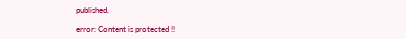published.

error: Content is protected !!